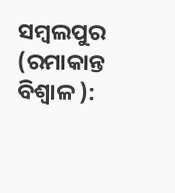ସମ୍ବଲପୁର (ରମାକାନ୍ତ ବିଶ୍ବାଳ ):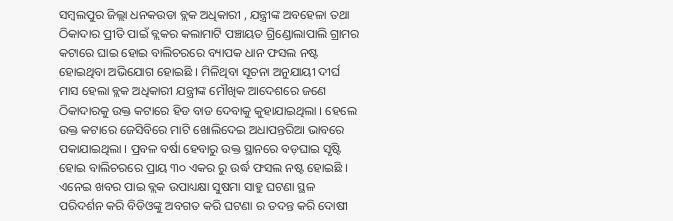ସମ୍ବଲପୁର ଜିଲ୍ଲା ଧନକଉଡା ବ୍ଲକ ଅଧିକାରୀ , ଯନ୍ତ୍ରୀଙ୍କ ଅବହେଳା ତଥା ଠିକାଦାର ପ୍ରୀତି ପାଇଁ ବ୍ଲକର କଲାମାଟି ପଞ୍ଚାୟତ ଗ୍ରିଣ୍ଡୋଲାପାଲି ଗ୍ରାମର କଟାରେ ଘାଇ ହୋଇ ବାଲିଚରରେ ବ୍ୟାପକ ଧାନ ଫସଲ ନଷ୍ଟ ହୋଇଥିବା ଅଭିଯୋଗ ହୋଇଛି । ମିଳିଥିବା ସୂଚନା ଅନୁଯାୟୀ ଦୀର୍ଘ ମାସ ହେଲା ବ୍ଲକ ଅଧିକାରୀ ଯନ୍ତ୍ରୀଙ୍କ ମୌଖିକ ଆଦେଶରେ ଜଣେ ଠିକାଦାରକୁ ଉକ୍ତ କଟାରେ ହିଡ ବାଡ ଦେବାକୁ କୁହାଯାଇଥିଲା । ହେଲେ ଉକ୍ତ କଟାରେ ଜେସିବିରେ ମାଟି ଖୋଲିଦେଇ ଅଧାପନ୍ତରିଆ ଭାବରେ ପକାଯାଇଥିଲା । ପ୍ରବଳ ବର୍ଷା ହେବାରୁ ଉକ୍ତ ସ୍ଥାନରେ ବଡ଼ଘାଇ ସୃଷ୍ଟି ହୋଇ ବାଲିଚରରେ ପ୍ରାୟ ୩୦ ଏକର ରୁ ଉର୍ଦ୍ଧ ଫସଲ ନଷ୍ଟ ହୋଇଛି । ଏନେଇ ଖବର ପାଇ ବ୍ଲକ ଉପାଧ୍ୟକ୍ଷା ସୁଷମା ସାହୁ ଘଟଣା ସ୍ଥଳ ପରିଦର୍ଶନ କରି ବିଡିଓଙ୍କୁ ଅବଗତ କରି ଘଟଣା ର ତଦନ୍ତ କରି ଦୋଷୀ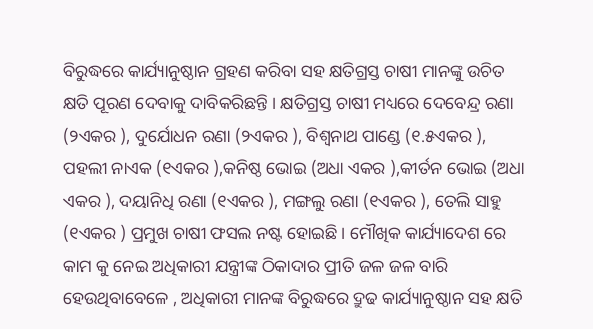ବିରୁଦ୍ଧରେ କାର୍ଯ୍ୟାନୁଷ୍ଠାନ ଗ୍ରହଣ କରିବା ସହ କ୍ଷତିଗ୍ରସ୍ତ ଚାଷୀ ମାନଙ୍କୁ ଉଚିତ କ୍ଷତି ପୂରଣ ଦେବାକୁ ଦାବିକରିଛନ୍ତି । କ୍ଷତିଗ୍ରସ୍ତ ଚାଷୀ ମଧ୍ୟରେ ଦେବେନ୍ଦ୍ର ରଣା (୨ଏକର ), ଦୁର୍ଯୋଧନ ରଣା (୨ଏକର ), ବିଶ୍ଵନାଥ ପାଣ୍ଡେ (୧.୫ଏକର ), ପହଲୀ ନାଏକ (୧ଏକର ),କନିଷ୍ଠ ଭୋଇ (ଅଧା ଏକର ),କୀର୍ତନ ଭୋଇ (ଅଧା ଏକର ), ଦୟାନିଧି ରଣା (୧ଏକର ), ମଙ୍ଗଲୁ ରଣା (୧ଏକର ), ତେଲି ସାହୁ (୧ଏକର ) ପ୍ରମୁଖ ଚାଷୀ ଫସଲ ନଷ୍ଟ ହୋଇଛି । ମୌଖିକ କାର୍ଯ୍ୟାଦେଶ ରେ କାମ କୁ ନେଇ ଅଧିକାରୀ ଯନ୍ତ୍ରୀଙ୍କ ଠିକାଦାର ପ୍ରୀତି ଜଳ ଜଳ ବାରି ହେଉଥିବାବେଳେ , ଅଧିକାରୀ ମାନଙ୍କ ବିରୁଦ୍ଧରେ ଦ୍ରୁଢ କାର୍ଯ୍ୟାନୁଷ୍ଠାନ ସହ କ୍ଷତି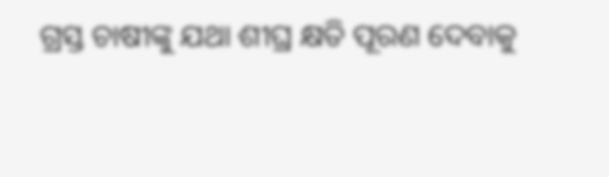ଗ୍ରସ୍ତ ଚାଷୀଙ୍କୁ ଯଥା ଶୀଘ୍ର କ୍ଷତି ପୂରଣ ଦେବାକୁ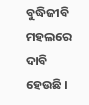ବୁଦ୍ଧିଜୀବି ମହଲରେ ଦାବି ହେଉଛି ।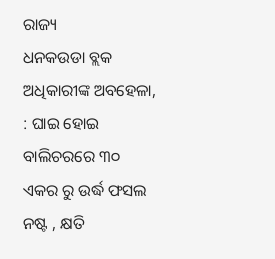ରାଜ୍ୟ
ଧନକଉଡା ବ୍ଲକ ଅଧିକାରୀଙ୍କ ଅବହେଳା, : ଘାଇ ହୋଇ ବାଲିଚରରେ ୩୦ ଏକର ରୁ ଉର୍ଦ୍ଧ ଫସଲ ନଷ୍ଟ , କ୍ଷତି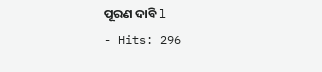ପୂରଣ ଦାବି l
- Hits: 296